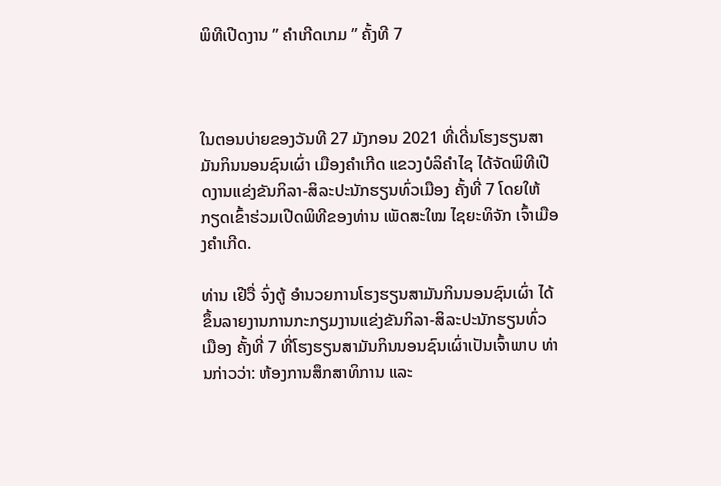ພິທີເປີດງານ ” ຄຳເກີດເກມ ” ຄັ້ງທີ 7



ໃນຕອນບ່າຍຂອງວັນທີ 27 ມັງກອນ 2021 ທີ່ເດີ່ນໂຮງຮຽນສາມັນກິນນອນຊົນເຜົ່າ ເມືອງຄຳເກີດ ແຂວງບໍລິຄຳໄຊ ໄດ້ຈັດພິທີເປີດງານແຂ່ງຂັນກິລາ-ສິລະປະນັກຮຽນທົ່ວເມືອງ ຄັ້ງທີ່ 7 ໂດຍໃຫ້ກຽດເຂົ້າຮ່ວມເປີດພິທີຂອງທ່ານ ເພັດສະໃໝ ໄຊຍະທິຈັກ ເຈົ້າເມືອງຄໍາເກີດ.

ທ່ານ ເຢີວື່ ຈົ່ງຕູ້ ອໍານວຍການໂຮງຮຽນສາມັນກິນນອນຊົນເຜົ່າ ໄດ້ຂຶ້ນລາຍງານການກະກຽມງານແຂ່ງຂັນກິລາ-ສິລະປະນັກຮຽນທົ່ວເມືອງ ຄັ້ງທີ່ 7 ທີ່ໂຮງຮຽນສາມັນກິນນອນຊົນເຜົ່າເປັນເຈົ້າພາບ ທ່ານກ່າວວ່າ: ຫ້ອງການສຶກສາທິການ ແລະ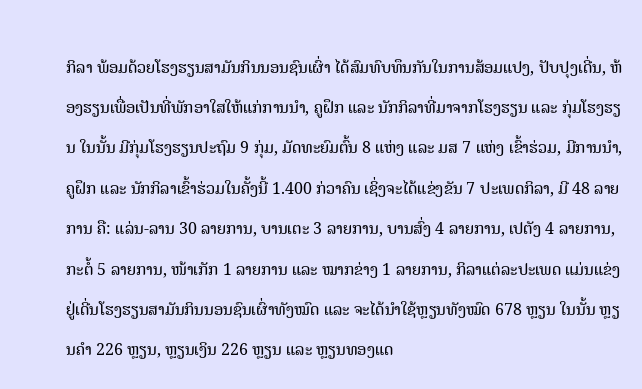ກິລາ ພ້ອມດ້ວຍໂຮງຮຽນສາມັນກິນນອນຊົນເຜົ່າ ໄດ້ສົມທົບທຶນກັນໃນການສ້ອມແປງ, ປັບປຸງເດີ່ນ, ຫ້ອງຮຽນເພື່ອເປັນທີ່ພັກອາໃສໃຫ້ແກ່ການນໍາ, ຄູຝຶກ ແລະ ນັກກິລາທີ່ມາຈາກໂຮງຮຽນ ແລະ ກຸ່ມໂຮງຮຽນ ໃນນັ້ນ ມີກຸ່ມໂຮງຮຽນປະຖົມ 9 ກຸ່ມ, ມັດທະຍົມຕົ້ນ 8 ແຫ່ງ ແລະ ມສ 7 ແຫ່ງ ເຂົ້າຮ່ວມ, ມີການນໍາ, ຄູຝຶກ ແລະ ນັກກິລາເຂົ້າຮ່ວມໃນຄັ້ງນີ້ 1.400 ກ່ວາຄົນ ເຊິ່ງຈະໄດ້ແຂ່ງຂັນ 7 ປະເພດກິລາ, ມີ 48 ລາຍການ ຄື: ແລ່ນ-ລານ 30 ລາຍການ, ບານເຕະ 3 ລາຍການ, ບານສົ່ງ 4 ລາຍການ, ເປຕັງ 4 ລາຍການ, ກະຕໍ້ 5 ລາຍການ, ໜ້າເກັກ 1 ລາຍການ ແລະ ໝາກຂ່າງ 1 ລາຍການ, ກິລາແຕ່ລະປະເພດ ແມ່ນແຂ່ງຢູ່ເດີ່ນໂຮງຮຽນສາມັນກິນນອນຊົນເຜົ່າທັງໝົດ ແລະ ຈະໄດ້ນໍາໃຊ້ຫຼຽນທັງໝົດ 678 ຫຼຽນ ໃນນັ້ນ ຫຼຽນຄໍາ 226 ຫຼຽນ, ຫຼຽນເງິນ 226 ຫຼຽນ ແລະ ຫຼຽນທອງແດ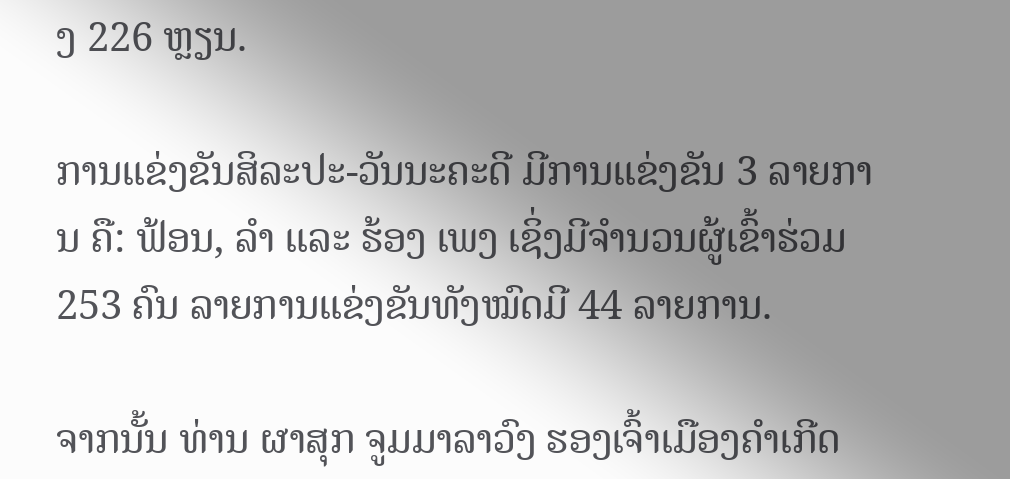ງ 226 ຫຼຽນ.

ການແຂ່ງຂັນສິລະປະ-ວັນນະຄະດີ ມີການແຂ່ງຂັນ 3 ລາຍການ ຄື: ຟ້ອນ, ລໍາ ແລະ ຮ້ອງ ເພງ ເຊິ່ງມີຈໍານວນຜູ້ເຂົ້າຮ່ວມ 253 ຄົນ ລາຍການແຂ່ງຂັນທັງໝົດມີ 44 ລາຍການ.

ຈາກນັ້ນ ທ່ານ ຜາສຸກ ຈູມມາລາວົງ ຮອງເຈົ້າເມືອງຄໍາເກີດ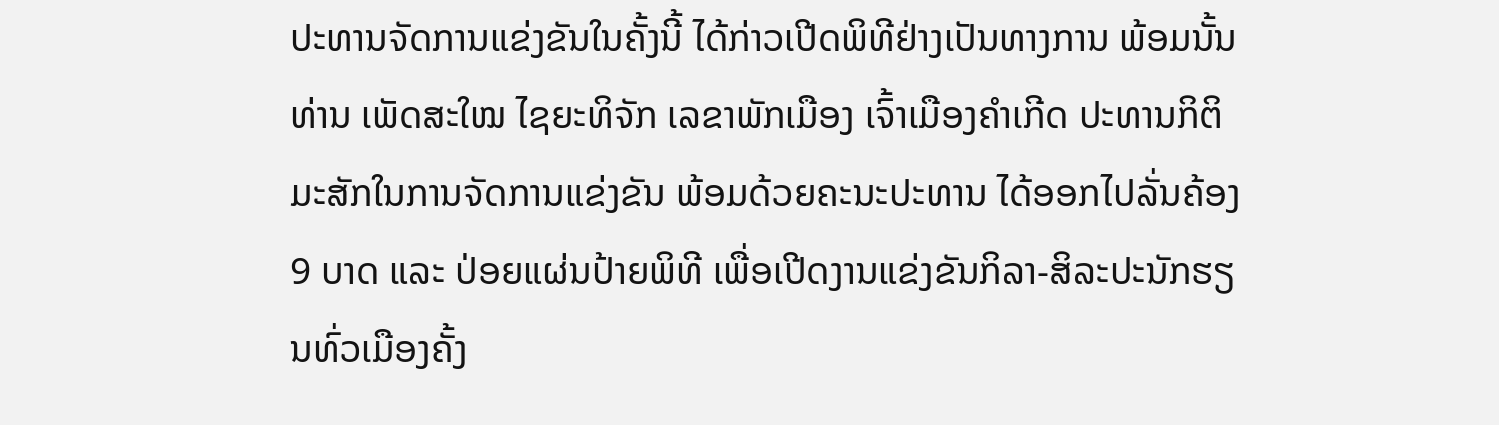ປະທານຈັດການແຂ່ງຂັນໃນຄັ້ງນີ້ ໄດ້ກ່າວເປີດພິທີຢ່າງເປັນທາງການ ພ້ອມນັ້ນ ທ່ານ ເພັດສະໃໝ ໄຊຍະທິຈັກ ເລຂາພັກເມືອງ ເຈົ້າເມືອງຄໍາເກີດ ປະທານກິຕິມະສັກໃນການຈັດການແຂ່ງຂັນ ພ້ອມດ້ວຍຄະນະປະທານ ໄດ້ອອກໄປລັ່ນຄ້ອງ 9 ບາດ ແລະ ປ່ອຍແຜ່ນປ້າຍພິທີ ເພື່ອເປີດງານແຂ່ງຂັນກິລາ-ສິລະປະນັກຮຽນທົ່ວເມືອງຄັ້ງ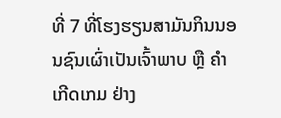ທີ່ 7 ທີ່ໂຮງຮຽນສາມັນກິນນອນຊົນເຜົ່າເປັນເຈົ້າພາບ ຫຼື ຄໍາເກີດເກມ ຢ່າງ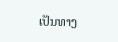ເປັນທາງ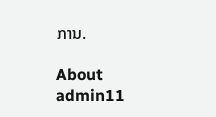ການ.

About admin11